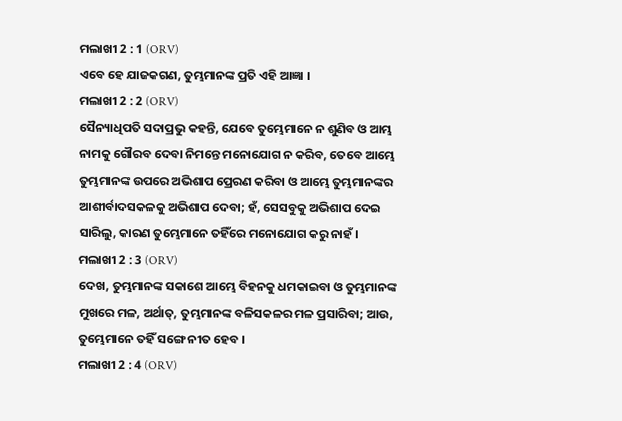ମଲାଖୀ 2 : 1 (ORV)
ଏବେ ହେ ଯାଜକଗଣ, ତୁମ୍ଭମାନଙ୍କ ପ୍ରତି ଏହି ଆଜ୍ଞା ।
ମଲାଖୀ 2 : 2 (ORV)
ସୈନ୍ୟାଧିପତି ସଦାପ୍ରଭୁ କହନ୍ତି, ଯେବେ ତୁମ୍ଭେମାନେ ନ ଶୁଣିବ ଓ ଆମ୍ଭ ନାମକୁ ଗୌରବ ଦେବା ନିମନ୍ତେ ମନୋଯୋଗ ନ କରିବ, ତେବେ ଆମ୍ଭେ ତୁମ୍ଭମାନଙ୍କ ଉପରେ ଅଭିଶାପ ପ୍ରେରଣ କରିବା ଓ ଆମ୍ଭେ ତୁମ୍ଭମାନଙ୍କର ଆଶୀର୍ବାଦସକଳକୁ ଅଭିଶାପ ଦେବା; ହଁ, ସେସବୁକୁ ଅଭିଶାପ ଦେଇ ସାରିଲୁ, କାରଣ ତୁମ୍ଭେମାନେ ତହିଁରେ ମନୋଯୋଗ କରୁ ନାହଁ ।
ମଲାଖୀ 2 : 3 (ORV)
ଦେଖ, ତୁମ୍ଭମାନଙ୍କ ସକାଶେ ଆମ୍ଭେ ବିହନକୁ ଧମକାଇବା ଓ ତୁମ୍ଭମାନଙ୍କ ମୁଖରେ ମଳ, ଅର୍ଥାତ୍, ତୁମ୍ଭମାନଙ୍କ ବଳିସକଳର ମଳ ପ୍ରସାରିବା; ଆଉ, ତୁମ୍ଭେମାନେ ତହିଁ ସଙ୍ଗେ ନୀତ ହେବ ।
ମଲାଖୀ 2 : 4 (ORV)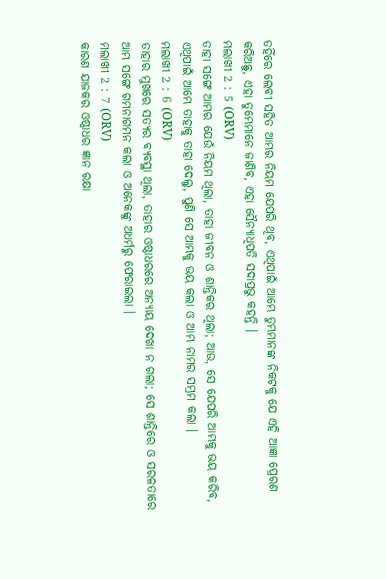ତହିଁରେ ଲେବୀ ସହିତ ଆମ୍ଭର ନିୟମ ଯେପରି ଥିବ, ଏଥିପାଇଁ ଆମ୍ଭେ ତୁମ୍ଭମାନଙ୍କ ନିକଟକୁ ଯେ ଏହି ଆଜ୍ଞା ପ୍ରେରଣ କରିଅଛୁ, ଏହା ତୁମ୍ଭେମାନେ ଜାଣିବ, ଏହା ସୈନ୍ୟାଧିପତି ସଦାପ୍ରଭୁ କହନ୍ତି ।
ମଲାଖୀ 2 : 5 (ORV)
ତାହା ସଙ୍ଗେ ଆମ୍ଭର ଯେଉଁ ନିୟମ ଥିଲା, ତାହା ଜୀବନ ଓ ଶାନ୍ତିକର ଥିଲା; ଆଉ, ସେ ଯେପରି ଆମ୍ଭକୁ ଭୟ କରିବ, ଏଥିପାଇଁ ଆମ୍ଭେ ତାହାକୁ ତାହା ଦେଲୁ, ପୁଣି ସେ ଆମ୍ଭକୁ ଭୟ କଲା ଓ ଆମ୍ଭ ନାମର ସମ୍ଭ୍ରମ କଲା ।
ମଲାଖୀ 2 : 6 (ORV)
ତାହାର ମୁଖରେ ସତ୍ୟର ବ୍ୟବସ୍ଥା ଥିଲା, ତାହାର ଓଷ୍ଠାଧରରେ ଅନ୍ୟାୟ ଦେଖା ନ ଗଲା; ସେ ଶାନ୍ତିରେ ଓ ସରଳତାରେ ଆମ୍ଭ ସଙ୍ଗେ ଗମନାଗମନ କଲା ଓ ଅନେକଙ୍କୁ ଅଧର୍ମରୁ ଫେରାଇଲା ।
ମଲାଖୀ 2 : 7 (ORV)
କାରଣ ଯାଜକର ଓଷ୍ଠାଧର ଜ୍ଞାନ ରକ୍ଷା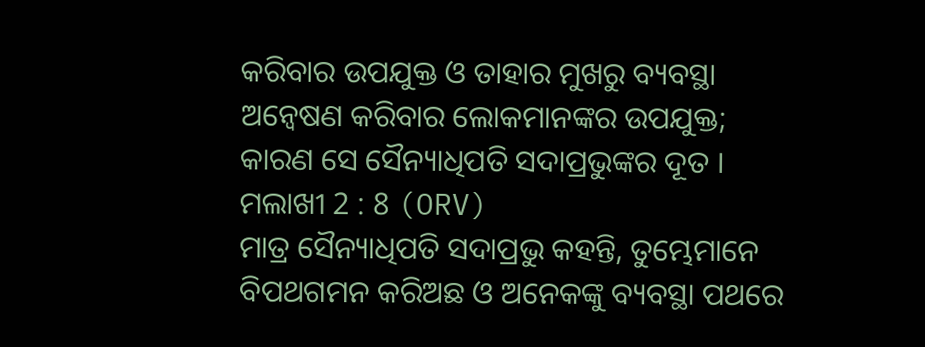କରିବାର ଉପଯୁକ୍ତ ଓ ତାହାର ମୁଖରୁ ବ୍ୟବସ୍ଥା ଅନ୍ଵେଷଣ କରିବାର ଲୋକମାନଙ୍କର ଉପଯୁକ୍ତ; କାରଣ ସେ ସୈନ୍ୟାଧିପତି ସଦାପ୍ରଭୁଙ୍କର ଦୂତ ।
ମଲାଖୀ 2 : 8 (ORV)
ମାତ୍ର ସୈନ୍ୟାଧିପତି ସଦାପ୍ରଭୁ କହନ୍ତି, ତୁମ୍ଭେମାନେ ବିପଥଗମନ କରିଅଛ ଓ ଅନେକଙ୍କୁ ବ୍ୟବସ୍ଥା ପଥରେ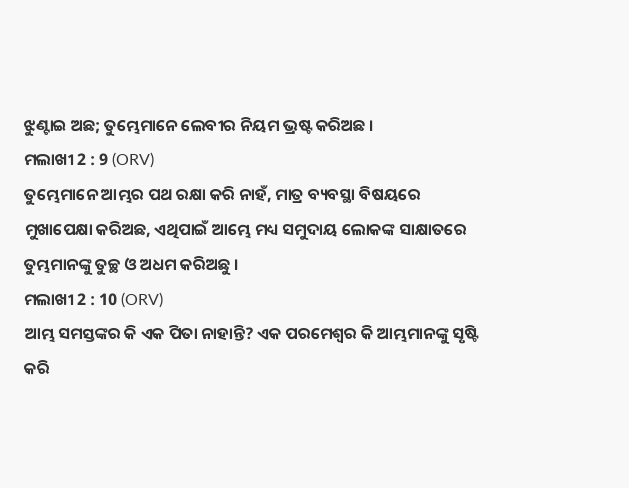ଝୁଣ୍ଟାଇ ଅଛ; ତୁମ୍ଭେମାନେ ଲେବୀର ନିୟମ ଭ୍ରଷ୍ଟ କରିଅଛ ।
ମଲାଖୀ 2 : 9 (ORV)
ତୁମ୍ଭେମାନେ ଆମ୍ଭର ପଥ ରକ୍ଷା କରି ନାହଁ, ମାତ୍ର ବ୍ୟବସ୍ଥା ବିଷୟରେ ମୁଖାପେକ୍ଷା କରିଅଛ, ଏଥିପାଇଁ ଆମ୍ଭେ ମଧ୍ୟ ସମୁଦାୟ ଲୋକଙ୍କ ସାକ୍ଷାତରେ ତୁମ୍ଭମାନଙ୍କୁ ତୁଚ୍ଛ ଓ ଅଧମ କରିଅଛୁ ।
ମଲାଖୀ 2 : 10 (ORV)
ଆମ୍ଭ ସମସ୍ତଙ୍କର କି ଏକ ପିତା ନାହାନ୍ତି? ଏକ ପରମେଶ୍ଵର କି ଆମ୍ଭମାନଙ୍କୁ ସୃଷ୍ଟି କରି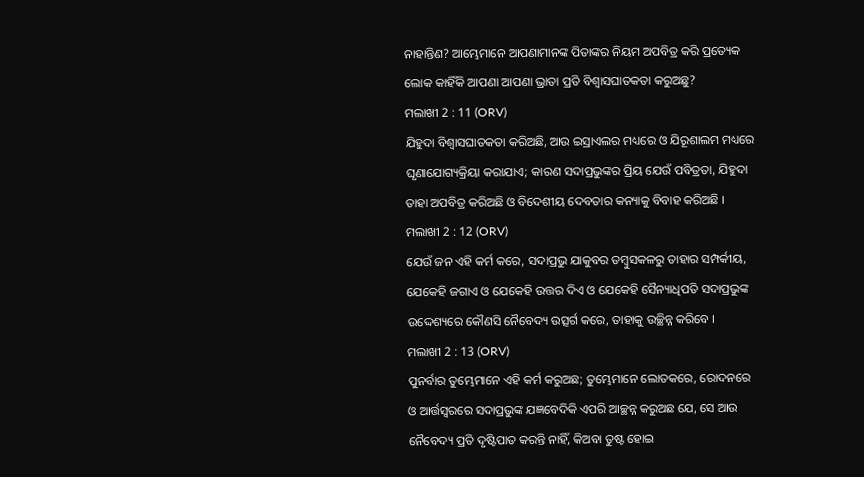ନାହାନ୍ତିଣ? ଆମ୍ଭେମାନେ ଆପଣାମାନଙ୍କ ପିତାଙ୍କର ନିୟମ ଅପବିତ୍ର କରି ପ୍ରତ୍ୟେକ ଲୋକ କାହିଁକି ଆପଣା ଆପଣା ଭ୍ରାତା ପ୍ରତି ବିଶ୍ଵାସଘାତକତା କରୁଅଛୁ?
ମଲାଖୀ 2 : 11 (ORV)
ଯିହୁଦା ବିଶ୍ଵାସଘାତକତା କରିଅଛି, ଆଉ ଇସ୍ରାଏଲର ମଧ୍ୟରେ ଓ ଯିରୂଶାଲମ ମଧ୍ୟରେ ଘୃଣାଯୋଗ୍ୟକ୍ରିୟା କରାଯାଏ; କାରଣ ସଦାପ୍ରଭୁଙ୍କର ପ୍ରିୟ ଯେଉଁ ପବିତ୍ରତା, ଯିହୁଦା ତାହା ଅପବିତ୍ର କରିଅଛି ଓ ବିଦେଶୀୟ ଦେବତାର କନ୍ୟାକୁ ବିବାହ କରିଅଛି ।
ମଲାଖୀ 2 : 12 (ORV)
ଯେଉଁ ଜନ ଏହି କର୍ମ କରେ, ସଦାପ୍ରଭୁ ଯାକୁବର ତମ୍ଵୁସକଳରୁ ତାହାର ସମ୍ପର୍କୀୟ, ଯେକେହି ଜଗାଏ ଓ ଯେକେହି ଉତ୍ତର ଦିଏ ଓ ଯେକେହି ସୈନ୍ୟାଧିପତି ସଦାପ୍ରଭୁଙ୍କ ଉଦ୍ଦେଶ୍ୟରେ କୌଣସି ନୈବେଦ୍ୟ ଉତ୍ସର୍ଗ କରେ, ତାହାକୁ ଉଚ୍ଛିନ୍ନ କରିବେ ।
ମଲାଖୀ 2 : 13 (ORV)
ପୁନର୍ବାର ତୁମ୍ଭେମାନେ ଏହି କର୍ମ କରୁଅଛ; ତୁମ୍ଭେମାନେ ଲୋତକରେ, ରୋଦନରେ ଓ ଆର୍ତ୍ତସ୍ଵରରେ ସଦାପ୍ରଭୁଙ୍କ ଯଜ୍ଞବେଦିକି ଏପରି ଆଚ୍ଛନ୍ନ କରୁଅଛ ଯେ, ସେ ଆଉ ନୈବେଦ୍ୟ ପ୍ରତି ଦୃଷ୍ଟିପାତ କରନ୍ତି ନାହିଁ, କିଅବା ତୁଷ୍ଟ ହୋଇ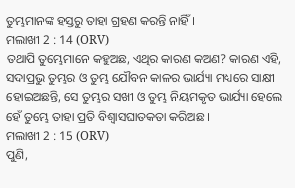ତୁମ୍ଭମାନଙ୍କ ହସ୍ତରୁ ତାହା ଗ୍ରହଣ କରନ୍ତି ନାହିଁ ।
ମଲାଖୀ 2 : 14 (ORV)
ତଥାପି ତୁମ୍ଭେମାନେ କହୁଅଛ, ଏଥିର କାରଣ କଅଣ? କାରଣ ଏହି, ସଦାପ୍ରଭୁ ତୁମ୍ଭର ଓ ତୁମ୍ଭ ଯୌବନ କାଳର ଭାର୍ଯ୍ୟା ମଧ୍ୟରେ ସାକ୍ଷୀ ହୋଇଅଛନ୍ତି, ସେ ତୁମ୍ଭର ସଖୀ ଓ ତୁମ୍ଭ ନିୟମକୃତ ଭାର୍ଯ୍ୟା ହେଲେ ହେଁ ତୁମ୍ଭେ ତାହା ପ୍ରତି ବିଶ୍ଵାସଘାତକତା କରିଅଛ ।
ମଲାଖୀ 2 : 15 (ORV)
ପୁଣି,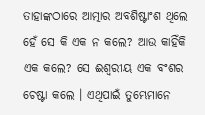ତାହାଙ୍କଠାରେ ଆତ୍ମାର ଅବଶିଷ୍ଟାଂଶ ଥିଲେ ହେଁ ସେ କି ଏକ ନ କଲେ? ଆଉ କାହିଁକି ଏକ କଲେ? ସେ ଈଶ୍ଵରୀୟ ଏକ ବଂଶର ଚେଷ୍ଟା କଲେ । ଏଥିପାଇଁ ତୁମ୍ଭେମାନେ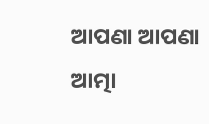ଆପଣା ଆପଣା ଆତ୍ମା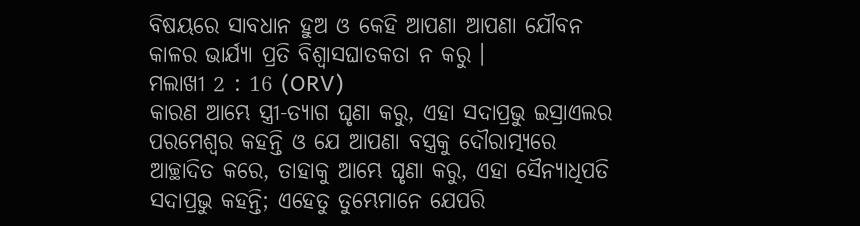ବିଷୟରେ ସାବଧାନ ହୁଅ ଓ କେହି ଆପଣା ଆପଣା ଯୌବନ କାଳର ଭାର୍ଯ୍ୟା ପ୍ରତି ବିଶ୍ଵାସଘାତକତା ନ କରୁ ।
ମଲାଖୀ 2 : 16 (ORV)
କାରଣ ଆମ୍ଭେ ସ୍ତ୍ରୀ-ତ୍ୟାଗ ଘୃଣା କରୁ, ଏହା ସଦାପ୍ରଭୁ ଇସ୍ରାଏଲର ପରମେଶ୍ଵର କହନ୍ତି ଓ ଯେ ଆପଣା ବସ୍ତ୍ରକୁ ଦୌରାତ୍ମ୍ୟରେ ଆଚ୍ଛାଦିତ କରେ, ତାହାକୁ ଆମ୍ଭେ ଘୃଣା କରୁ, ଏହା ସୈନ୍ୟାଧିପତି ସଦାପ୍ରଭୁ କହନ୍ତି; ଏହେତୁ ତୁମ୍ଭେମାନେ ଯେପରି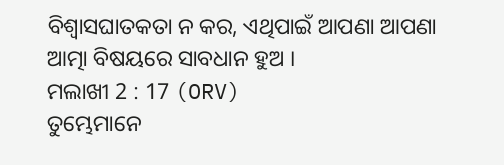ବିଶ୍ଵାସଘାତକତା ନ କର, ଏଥିପାଇଁ ଆପଣା ଆପଣା ଆତ୍ମା ବିଷୟରେ ସାବଧାନ ହୁଅ ।
ମଲାଖୀ 2 : 17 (ORV)
ତୁମ୍ଭେମାନେ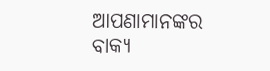ଆପଣାମାନଙ୍କର ବାକ୍ୟ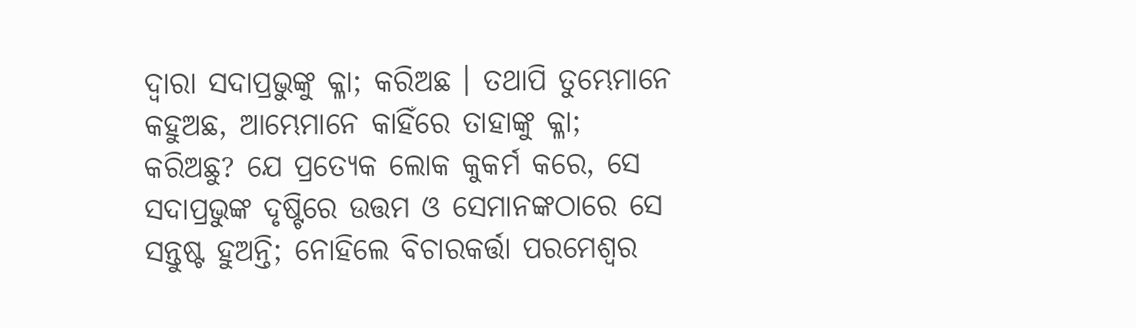ଦ୍ଵାରା ସଦାପ୍ରଭୁଙ୍କୁ କ୍ଳା; କରିଅଛ । ତଥାପି ତୁମ୍ଭେମାନେ କହୁଅଛ, ଆମ୍ଭେମାନେ କାହିଁରେ ତାହାଙ୍କୁ କ୍ଳା; କରିଅଛୁ? ଯେ ପ୍ରତ୍ୟେକ ଲୋକ କୁକର୍ମ କରେ, ସେ ସଦାପ୍ରଭୁଙ୍କ ଦୃଷ୍ଟିରେ ଉତ୍ତମ ଓ ସେମାନଙ୍କଠାରେ ସେ ସନ୍ତୁଷ୍ଟ ହୁଅନ୍ତି; ନୋହିଲେ ବିଚାରକର୍ତ୍ତା ପରମେଶ୍ଵର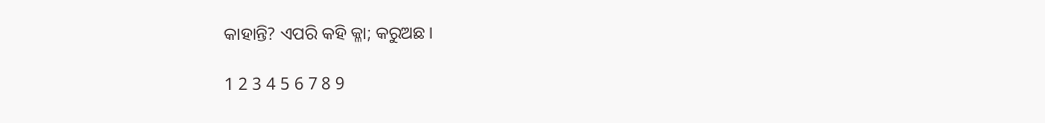କାହାନ୍ତି? ଏପରି କହି କ୍ଳା; କରୁଅଛ।

1 2 3 4 5 6 7 8 9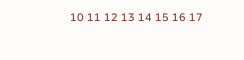10 11 12 13 14 15 16 17